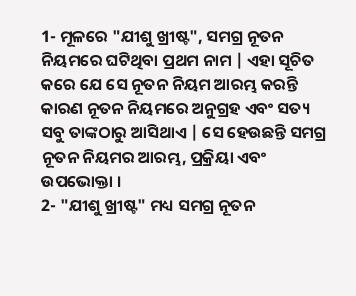1- ମୂଳରେ "ଯୀଶୁ ଖ୍ରୀଷ୍ଟ", ସମଗ୍ର ନୂତନ ନିୟମରେ ଘଟିଥିବା ପ୍ରଥମ ନାମ | ଏହା ସୂଚିତ କରେ ଯେ ସେ ନୂତନ ନିୟମ ଆରମ୍ଭ କରନ୍ତି କାରଣ ନୂତନ ନିୟମରେ ଅନୁଗ୍ରହ ଏବଂ ସତ୍ୟ ସବୁ ତାଙ୍କଠାରୁ ଆସିଥାଏ | ସେ ହେଉଛନ୍ତି ସମଗ୍ର ନୂତନ ନିୟମର ଆରମ୍ଭ, ପ୍ରକ୍ରିୟା ଏବଂ ଉପଭୋକ୍ତା ।
2- "ଯୀଶୁ ଖ୍ରୀଷ୍ଟ" ମଧ୍ୟ ସମଗ୍ର ନୂତନ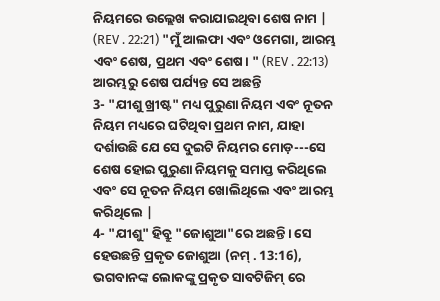ନିୟମରେ ଉଲ୍ଲେଖ କରାଯାଇଥିବା ଶେଷ ନାମ | (REV . 22:21) "ମୁଁ ଆଲଫା ଏବଂ ଓମେଗା, ଆରମ୍ଭ ଏବଂ ଶେଷ, ପ୍ରଥମ ଏବଂ ଶେଷ। " (REV . 22:13) ଆରମ୍ଭରୁ ଶେଷ ପର୍ଯ୍ୟନ୍ତ ସେ ଅଛନ୍ତି
3- "ଯୀଶୁ ଖ୍ରୀଷ୍ଟ" ମଧ୍ୟ ପୁରୁଣା ନିୟମ ଏବଂ ନୂତନ ନିୟମ ମଧ୍ୟରେ ଘଟିଥିବା ପ୍ରଥମ ନାମ, ଯାହା ଦର୍ଶାଉଛି ଯେ ସେ ଦୁଇଟି ନିୟମର ମୋଡ଼---ସେ ଶେଷ ହୋଇ ପୁରୁଣା ନିୟମକୁ ସମାପ୍ତ କରିଥିଲେ ଏବଂ ସେ ନୂତନ ନିୟମ ଖୋଲିଥିଲେ ଏବଂ ଆରମ୍ଭ କରିଥିଲେ |
4- "ଯୀଶୁ" ହିବ୍ରୁ "ଜୋଶୁଆ"ରେ ଅଛନ୍ତି। ସେ ହେଉଛନ୍ତି ପ୍ରକୃତ ଜୋଶୁଆ (ନମ୍ . 13:16), ଭଗବାନଙ୍କ ଲୋକଙ୍କୁ ପ୍ରକୃତ ସାବଟିଜିମ୍ ରେ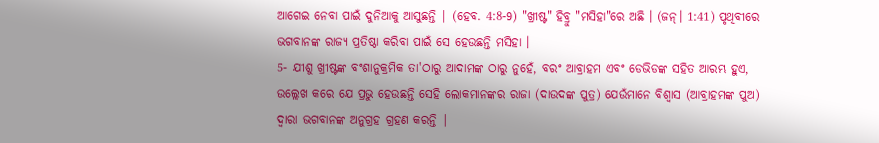ଆଗେଇ ନେବା ପାଇଁ ଦୁନିଆକୁ ଆସୁଛନ୍ତି | (ହେବ. 4:8-9) "ଖ୍ରୀଷ୍ଟ" ହିବ୍ରୁ "ମସିହା"ରେ ଅଛି । (ଜନ୍। 1:41) ପୃଥିବୀରେ ଭଗବାନଙ୍କ ରାଜ୍ୟ ପ୍ରତିଷ୍ଠା କରିବା ପାଇଁ ସେ ହେଉଛନ୍ତି ମସିହା ।
5- ଯୀଶୁ ଖ୍ରୀଷ୍ଟଙ୍କ ବଂଶାନୁକ୍ରମିକ ତା'ଠାରୁ ଆଦାମଙ୍କ ଠାରୁ ନୁହେଁ, ବରଂ ଆବ୍ରାହମ ଏବଂ ଡେଭିଡଙ୍କ ସହିତ ଆରମ୍ଭ ହୁଏ, ଉଲ୍ଲେଖ କରେ ଯେ ପ୍ରଭୁ ହେଉଛନ୍ତି ସେହି ଲୋକମାନଙ୍କର ରାଜା (ଦାଉଦଙ୍କ ପୁତ୍ର) ଯେଉଁମାନେ ବିଶ୍ୱାସ (ଆବ୍ରାହମଙ୍କ ପୁଅ) ଦ୍ୱାରା ଭଗବାନଙ୍କ ଅନୁଗ୍ରହ ଗ୍ରହଣ କରନ୍ତି |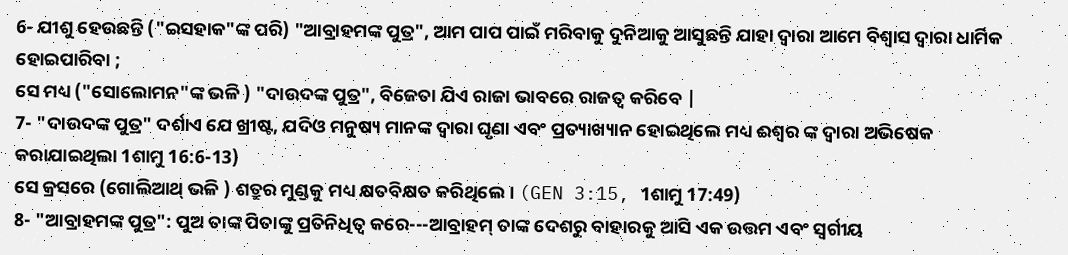6- ଯୀଶୁ ହେଉଛନ୍ତି ("ଇସହାକ"ଙ୍କ ପରି) "ଆବ୍ରାହମଙ୍କ ପୁତ୍ର", ଆମ ପାପ ପାଇଁ ମରିବାକୁ ଦୁନିଆକୁ ଆସୁଛନ୍ତି ଯାହା ଦ୍ୱାରା ଆମେ ବିଶ୍ୱାସ ଦ୍ୱାରା ଧାର୍ମିକ ହୋଇପାରିବା ;
ସେ ମଧ୍ୟ ("ସୋଲୋମନ"ଙ୍କ ଭଳି ) "ଦାଉଦଙ୍କ ପୁତ୍ର", ବିଜେତା ଯିଏ ରାଜା ଭାବରେ ରାଜତ୍ୱ କରିବେ |
7- "ଦାଉଦଙ୍କ ପୁତ୍ର" ଦର୍ଶାଏ ଯେ ଖ୍ରୀଷ୍ଟ, ଯଦିଓ ମନୁଷ୍ୟ ମାନଙ୍କ ଦ୍ୱାରା ଘୃଣା ଏବଂ ପ୍ରତ୍ୟାଖ୍ୟାନ ହୋଇଥିଲେ ମଧ୍ୟ ଈଶ୍ୱର ଙ୍କ ଦ୍ୱାରା ଅଭିଷେକ କରାଯାଇଥିଲା 1ଶାମୁ 16:6-13)
ସେ କ୍ରସରେ (ଗୋଲିଆଥ୍ ଭଳି ) ଶତ୍ରୁର ମୁଣ୍ଡକୁ ମଧ୍ୟ କ୍ଷତବିକ୍ଷତ କରିଥିଲେ। (GEN 3:15, 1ଶାମୁ 17:49)
8- "ଆବ୍ରାହମଙ୍କ ପୁତ୍ର": ପୁଅ ତାଙ୍କ ପିତାଙ୍କୁ ପ୍ରତିନିଧିତ୍ୱ କରେ---ଆବ୍ରାହମ୍ ତାଙ୍କ ଦେଶରୁ ବାହାରକୁ ଆସି ଏକ ଉତ୍ତମ ଏବଂ ସ୍ୱର୍ଗୀୟ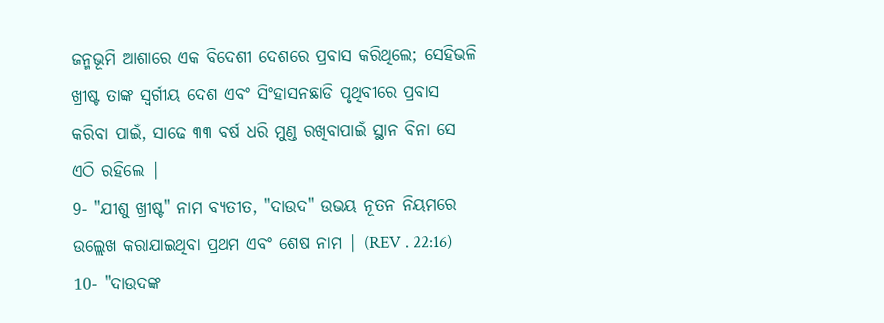ଜନ୍ମଭୂମି ଆଶାରେ ଏକ ବିଦେଶୀ ଦେଶରେ ପ୍ରବାସ କରିଥିଲେ; ସେହିଭଳି ଖ୍ରୀଷ୍ଟ ତାଙ୍କ ସ୍ୱର୍ଗୀୟ ଦେଶ ଏବଂ ସିଂହାସନଛାଡି ପୃଥିବୀରେ ପ୍ରବାସ କରିବା ପାଇଁ, ସାଢେ ୩୩ ବର୍ଷ ଧରି ମୁଣ୍ଡ ରଖିବାପାଇଁ ସ୍ଥାନ ବିନା ସେ ଏଠି ରହିଲେ |
9- "ଯୀଶୁ ଖ୍ରୀଷ୍ଟ" ନାମ ବ୍ୟତୀତ, "ଦାଉଦ" ଉଭୟ ନୂତନ ନିୟମରେ ଉଲ୍ଲେଖ କରାଯାଇଥିବା ପ୍ରଥମ ଏବଂ ଶେଷ ନାମ | (REV . 22:16)
10- "ଦାଉଦଙ୍କ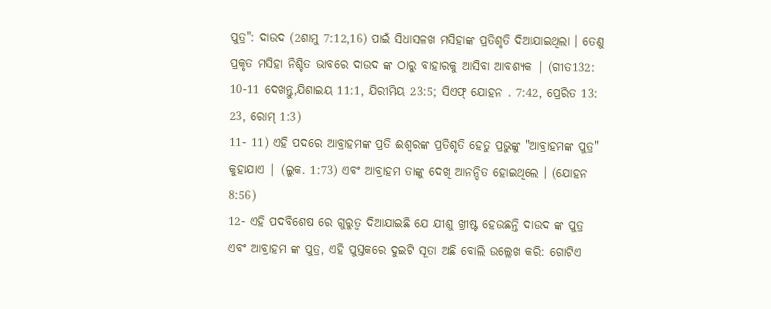ପୁତ୍ର": ଦାଉଦ (2ଶାମୁ 7:12,16) ପାଇଁ ସିଧାସଳଖ ମସିହାଙ୍କ ପ୍ରତିଶୃତି ଦିଆଯାଇଥିଲା । ତେଣୁ ପ୍ରକୃତ ମସିହା ନିଶ୍ଚିତ ଭାବରେ ଦାଉଦ ଙ୍କ ଠାରୁ ବାହାରକୁ ଆସିବା ଆବଶ୍ୟକ | (ଗୀତ132: 10-11 ଦେଖନ୍ତୁ,ଯିଶାଇୟ 11:1, ଯିରୀମିୟ 23:5; ସିଏଫ୍ ଯୋହନ . 7:42, ପ୍ରେରିତ 13: 23, ରୋମ୍ 1:3)
11- 11) ଏହି ପଦରେ ଆବ୍ରାହମଙ୍କ ପ୍ରତି ଈଶ୍ୱରଙ୍କ ପ୍ରତିଶୃତି ହେତୁ ପ୍ରଭୁଙ୍କୁ "ଆବ୍ରାହମଙ୍କ ପୁତ୍ର" କୁହାଯାଏ | (ଲୁକ. 1:73) ଏବଂ ଆବ୍ରାହମ ତାଙ୍କୁ ଦେଖି ଆନନ୍ଦିତ ହୋଇଥିଲେ । (ଯୋହନ 8:56)
12- ଏହି ପଦବିଶେଷ ରେ ଗୁରୁତ୍ୱ ଦିଆଯାଇଛି ଯେ ଯୀଶୁ ଖ୍ରୀଷ୍ଟ ହେଉଛନ୍ତି ଦାଉଦ ଙ୍କ ପୁତ୍ର ଏବଂ ଆବ୍ରାହମ ଙ୍କ ପୁତ୍ର, ଏହି ପୁସ୍ତକରେ ଦୁଇଟି ସୂତା ଅଛି ବୋଲି ଉଲ୍ଲେଖ କରି: ଗୋଟିଏ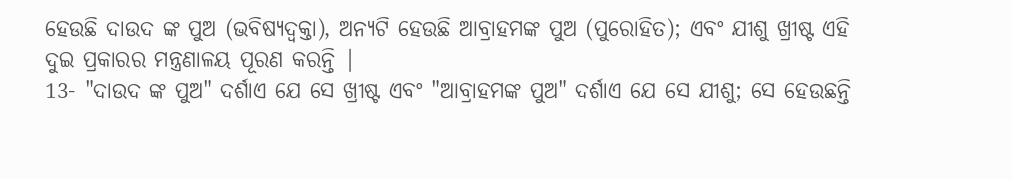ହେଉଛି ଦାଉଦ ଙ୍କ ପୁଅ (ଭବିଷ୍ୟଦ୍ବକ୍ତା), ଅନ୍ୟଟି ହେଉଛି ଆବ୍ରାହମଙ୍କ ପୁଅ (ପୁରୋହିତ); ଏବଂ ଯୀଶୁ ଖ୍ରୀଷ୍ଟ ଏହି ଦୁଇ ପ୍ରକାରର ମନ୍ତ୍ରଣାଳୟ ପୂରଣ କରନ୍ତି |
13- "ଦାଉଦ ଙ୍କ ପୁଅ" ଦର୍ଶାଏ ଯେ ସେ ଖ୍ରୀଷ୍ଟ ଏବଂ "ଆବ୍ରାହମଙ୍କ ପୁଅ" ଦର୍ଶାଏ ଯେ ସେ ଯୀଶୁ; ସେ ହେଉଛନ୍ତି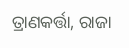ତ୍ରାଣକର୍ତ୍ତା, ରାଜା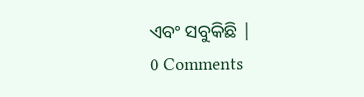ଏବଂ ସବୁକିଛି |
0 Comments